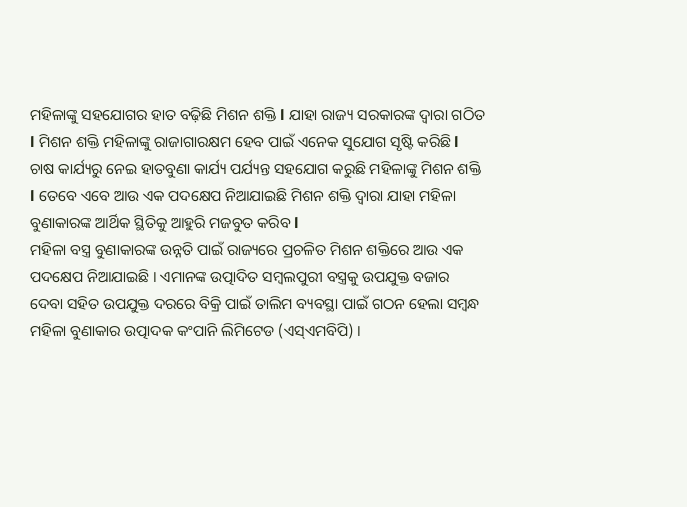ମହିଳାଙ୍କୁ ସହଯୋଗର ହାତ ବଢ଼ିଛି ମିଶନ ଶକ୍ତି l ଯାହା ରାଜ୍ୟ ସରକାରଙ୍କ ଦ୍ୱାରା ଗଠିତ l ମିଶନ ଶକ୍ତି ମହିଳାଙ୍କୁ ରାଜାଗାରକ୍ଷମ ହେବ ପାଇଁ ଏନେକ ସୁଯୋଗ ସୃଷ୍ଟି କରିଛି l ଚାଷ କାର୍ଯ୍ୟରୁ ନେଇ ହାତବୁଣା କାର୍ଯ୍ୟ ପର୍ଯ୍ୟନ୍ତ ସହଯୋଗ କରୁଛି ମହିଳାଙ୍କୁ ମିଶନ ଶକ୍ତି l ତେବେ ଏବେ ଆଉ ଏକ ପଦକ୍ଷେପ ନିଆଯାଇଛି ମିଶନ ଶକ୍ତି ଦ୍ୱାରା ଯାହା ମହିଳା ବୁଣାକାରଙ୍କ ଆର୍ଥିକ ସ୍ଥିତିକୁ ଆହୁରି ମଜବୁତ କରିବ l
ମହିଳା ବସ୍ତ୍ର ବୁଣାକାରଙ୍କ ଉନ୍ନତି ପାଇଁ ରାଜ୍ୟରେ ପ୍ରଚଳିତ ମିଶନ ଶକ୍ତିରେ ଆଉ ଏକ ପଦକ୍ଷେପ ନିଆଯାଇଛି । ଏମାନଙ୍କ ଉତ୍ପାଦିତ ସମ୍ବଲପୁରୀ ବସ୍ତ୍ରକୁ ଉପଯୁକ୍ତ ବଜାର ଦେବା ସହିତ ଉପଯୁକ୍ତ ଦରରେ ବିକ୍ରି ପାଇଁ ତାଲିମ ବ୍ୟବସ୍ଥା ପାଇଁ ଗଠନ ହେଲା ସମ୍ବନ୍ଧ ମହିଳା ବୁଣାକାର ଉତ୍ପାଦକ କଂପାନି ଲିମିଟେଡ (ଏସ୍ଏମବିପି) ।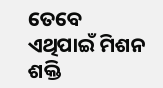ତେବେ ଏଥିପାଇଁ ମିଶନ ଶକ୍ତି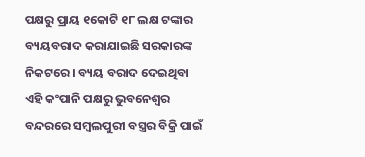ପକ୍ଷରୁ ପ୍ରାୟ ୧କୋଟି ୧୮ ଲକ୍ଷ ଟଙ୍କାର ବ୍ୟୟବରାଦ କରାଯାଇଛି ସରକାରଙ୍କ ନିକଟରେ । ବ୍ୟୟ ବରାଦ ଦେଇଥିବା ଏହି କଂପାନି ପକ୍ଷରୁ ଭୁବନେଶ୍ଵର ବନ୍ଦରରେ ସମ୍ବଲପୁରୀ ବସ୍ତ୍ରର ବିକ୍ରି ପାଇଁ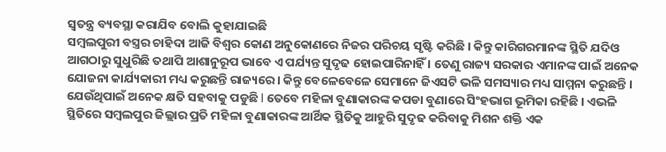ସ୍ବତନ୍ତ୍ର ବ୍ୟବସ୍ଥା କରାଯିବ ବୋଲି କୁହାଯାଇଛି
ସମ୍ବଲପୁରୀ ବସ୍ତ୍ରର ଚାହିଦା ଆଜି ବିଶ୍ଵର କୋଣ ଅନୁକୋଣରେ ନିଜର ପରିଚୟ ସୃଷ୍ଟି କରିଛି । କିନ୍ତୁ କାରିଗରମାନଙ୍କ ସ୍ଥିତି ଯଦିଓ ଆଗଠାରୁ ସୁଧୁରିଛି ତଥାପି ଆଶାନୁରୂପ ଭାବେ ଏ ପର୍ଯ୍ୟନ୍ତ ସୁଦୃଢ ହୋଇପାରିନାହିଁ । ତେଣୁ ରାଜ୍ୟ ସରକାର ଏମାନଙ୍କ ପାଇଁ ଅନେକ ଯୋଜନା କାର୍ଯ୍ୟକାରୀ ମଧ୍ୟ କରୁଛନ୍ତି ରାଜ୍ୟରେ । କିନ୍ତୁ ବେଳେବେଳେ ସେମାନେ ଜିଏସଟି ଭଳି ସମସ୍ୟାର ମଧ୍ୟ ସାମ୍ମନା କରୁଛନ୍ତି । ଯେଉଁଥିପାଇଁ ଅନେକ କ୍ଷତି ସହବାକୁ ପଡୁଛି l ତେବେ ମହିଳା ବୁଣାକାରଙ୍କ କପଡା ବୁଣାରେ ସିଂହଭାଗ ଭୂମିକା ରହିଛି । ଏଭଳି ସ୍ଥିତିରେ ସମ୍ବଲପୁର ଜିଲ୍ଲାର ପ୍ରତି ମହିଳା ବୁଣାକାରଙ୍କ ଆର୍ଥିକ ସ୍ଥିତିକୁ ଆହୁରି ସୁଦୃଢ କରିବାକୁ ମିଶନ ଶକ୍ତି ଏକ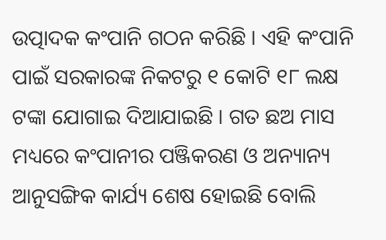ଉତ୍ପାଦକ କଂପାନି ଗଠନ କରିଛି । ଏହି କଂପାନି ପାଇଁ ସରକାରଙ୍କ ନିକଟରୁ ୧ କୋଟି ୧୮ ଲକ୍ଷ ଟଙ୍କା ଯୋଗାଇ ଦିଆଯାଇଛି । ଗତ ଛଅ ମାସ ମଧ୍ୟରେ କଂପାନୀର ପଞ୍ଜିକରଣ ଓ ଅନ୍ୟାନ୍ୟ ଆନୁସଙ୍ଗିକ କାର୍ଯ୍ୟ ଶେଷ ହୋଇଛି ବୋଲି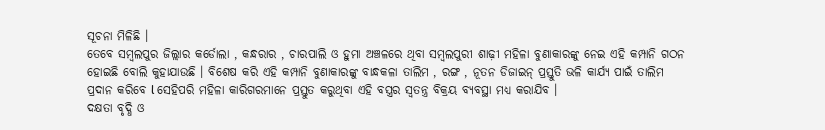ସୂଚନା ମିଳିଛି ।
ତେବେ ସମ୍ବଲପୁର ଜିଲ୍ଲାର କର୍ଡୋଲା , କନ୍ଧରାର , ଚାରପାଲି ଓ ହୁମା ଅଞ୍ଚଳରେ ଥିବା ସମ୍ବଲପୁରୀ ଶାଢ଼ୀ ମହିଳା ବୁଣାକାରଙ୍କୁ ନେଇ ଏହି କମ୍ପାନି ଗଠନ ହୋଇଛି ବୋଲି କୁହାଯାଉଛି । ବିଶେଷ କରି ଏହି କମ୍ପାନି ବୁଣାକାରଙ୍କୁ ବାନ୍ଧକଳା ତାଲିମ , ରଙ୍ଗ , ନୂତନ ଡିଜାଇନ୍ ପ୍ରସ୍ତୁତି ଭଳି କାର୍ଯ୍ୟ ପାଇଁ ତାଲିମ ପ୍ରଦାନ କରିବେ l ସେହିପରି ମହିଳା କାରିଗରମାନେ ପ୍ରସ୍ତୁତ କରୁଥିବା ଏହି ବସ୍ତ୍ରର ସ୍ବତନ୍ତ୍ର ବିକ୍ରୟ ବ୍ୟବସ୍ଥା ମଧ୍ୟ କରାଯିବ ।
ଦକ୍ଷତା ବୃଦ୍ଧି ଓ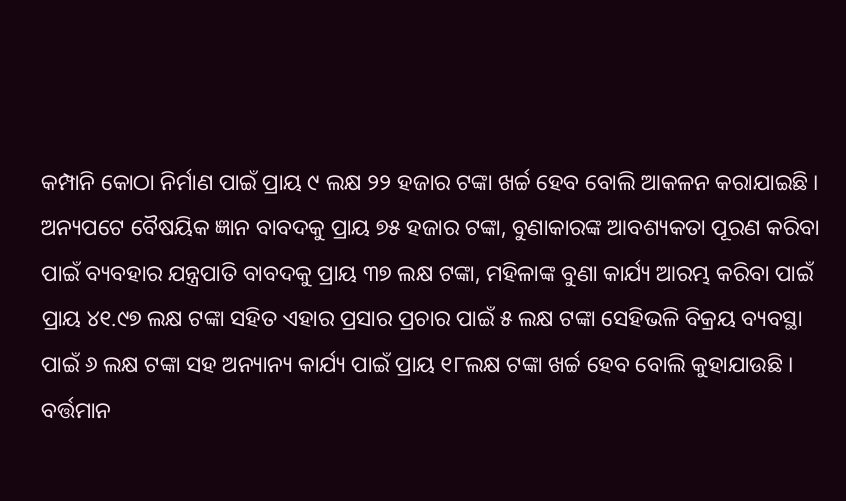କମ୍ପାନି କୋଠା ନିର୍ମାଣ ପାଇଁ ପ୍ରାୟ ୯ ଲକ୍ଷ ୨୨ ହଜାର ଟଙ୍କା ଖର୍ଚ୍ଚ ହେବ ବୋଲି ଆକଳନ କରାଯାଇଛି । ଅନ୍ୟପଟେ ବୈଷୟିକ ଜ୍ଞାନ ବାବଦକୁ ପ୍ରାୟ ୭୫ ହଜାର ଟଙ୍କା, ବୁଣାକାରଙ୍କ ଆବଶ୍ୟକତା ପୂରଣ କରିବା ପାଇଁ ବ୍ୟବହାର ଯନ୍ତ୍ରପାତି ବାବଦକୁ ପ୍ରାୟ ୩୭ ଲକ୍ଷ ଟଙ୍କା, ମହିଳାଙ୍କ ବୁଣା କାର୍ଯ୍ୟ ଆରମ୍ଭ କରିବା ପାଇଁ ପ୍ରାୟ ୪୧.୯୭ ଲକ୍ଷ ଟଙ୍କା ସହିତ ଏହାର ପ୍ରସାର ପ୍ରଚାର ପାଇଁ ୫ ଲକ୍ଷ ଟଙ୍କା ସେହିଭଳି ବିକ୍ରୟ ବ୍ୟବସ୍ଥା ପାଇଁ ୬ ଲକ୍ଷ ଟଙ୍କା ସହ ଅନ୍ୟାନ୍ୟ କାର୍ଯ୍ୟ ପାଇଁ ପ୍ରାୟ ୧୮ଲକ୍ଷ ଟଙ୍କା ଖର୍ଚ୍ଚ ହେବ ବୋଲି କୁହାଯାଉଛି ।
ବର୍ତ୍ତମାନ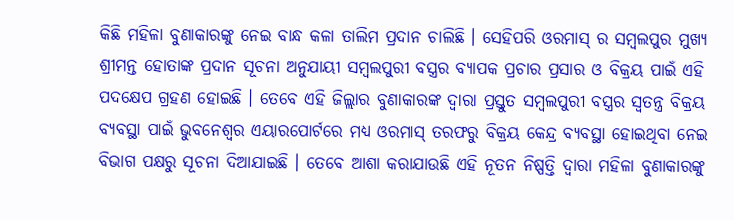କିଛି ମହିଳା ବୁଣାକାରଙ୍କୁ ନେଇ ବାନ୍ଧ କଳା ତାଲିମ ପ୍ରଦାନ ଚାଲିଛି । ସେହିପରି ଓରମାସ୍ ର ସମ୍ବଲପୁର ମୁଖ୍ୟ ଶ୍ରୀମନ୍ତ ହୋତାଙ୍କ ପ୍ରଦାନ ସୂଚନା ଅନୁଯାୟୀ ସମ୍ବଲପୁରୀ ବସ୍ତ୍ରର ବ୍ୟାପକ ପ୍ରଚାର ପ୍ରସାର ଓ ବିକ୍ରୟ ପାଇଁ ଏହି ପଦକ୍ଷେପ ଗ୍ରହଣ ହୋଇଛି । ତେବେ ଏହି ଜିଲ୍ଲାର ବୁଣାକାରଙ୍କ ଦ୍ୱାରା ପ୍ରସ୍ତୁତ ସମ୍ବଲପୁରୀ ବସ୍ତ୍ରର ସ୍ବତନ୍ତ୍ର ବିକ୍ରୟ ବ୍ୟବସ୍ଥା ପାଇଁ ଭୁବନେଶ୍ବର ଏୟାରପୋର୍ଟରେ ମଧ୍ୟ ଓରମାସ୍ ତରଫରୁ ବିକ୍ରୟ କେନ୍ଦ୍ର ବ୍ୟବସ୍ଥା ହୋଇଥିବା ନେଇ ବିଭାଗ ପକ୍ଷରୁ ସୂଚନା ଦିଆଯାଇଛି । ତେବେ ଆଶା କରାଯାଉଛି ଏହି ନୂତନ ନିଷ୍ପତ୍ତି ଦ୍ୱାରା ମହିଳା ବୁଣାକାରଙ୍କୁ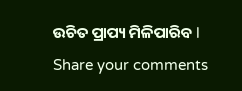ଉଚିତ ପ୍ରାପ୍ୟ ମିଳିପାରିବ l
Share your comments